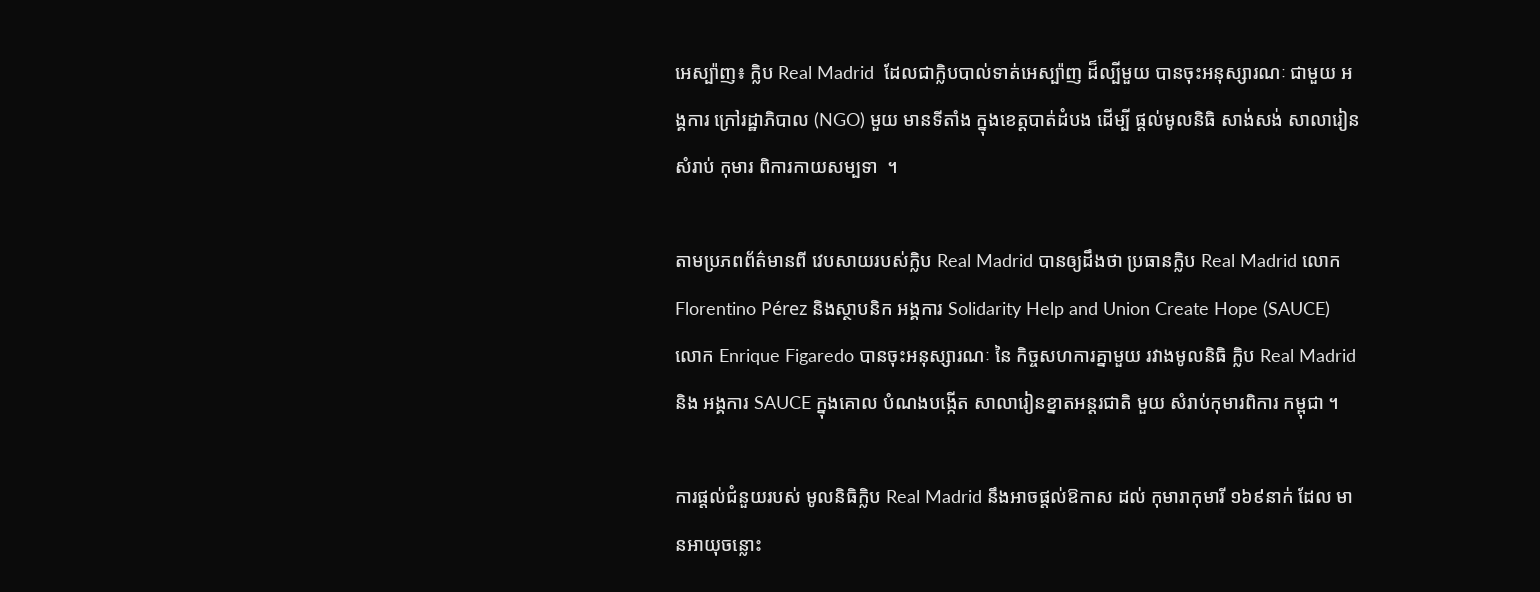អេស្ប៉ាញ៖ ក្លិប Real Madrid  ដែលជាក្លិបបាល់ទាត់អេស្ប៉ាញ ដ៏ល្បីមួយ បានចុះអនុស្សារណៈ ជាមួយ អង្គការ ក្រៅរដ្ឋាភិបាល (NGO) មួយ មានទីតាំង ក្នុងខេត្តបាត់ដំបង ដើម្បី ផ្តល់មូលនិធិ សាង់សង់ សាលារៀនសំរាប់ កុមារ ពិការកាយសម្បទា  ។

តាមប្រភពព័ត៌មានពី វេបសាយរបស់ក្លិប Real Madrid បានឲ្យដឹងថា ប្រធានក្លិប Real Madrid លោក Florentino Pérez និងស្ថាបនិក អង្គការ Solidarity Help and Union Create Hope (SAUCE) លោក Enrique Figaredo បានចុះអនុស្សារណៈ នៃ កិច្ចសហការគ្នាមួយ រវាងមូលនិធិ ក្លិប Real Madrid និង អង្គការ SAUCE ក្នុងគោល បំណងបង្កើត សាលារៀនខ្នាតអន្តរជាតិ មួយ សំរាប់កុមារពិការ កម្ពុជា ។

ការផ្តល់ជំនួយរបស់ មូលនិធិក្លិប Real Madrid នឹងអាចផ្តល់ឱកាស ដល់ កុមារាកុមារី ១៦៩នាក់ ដែល មានអាយុចន្លោះ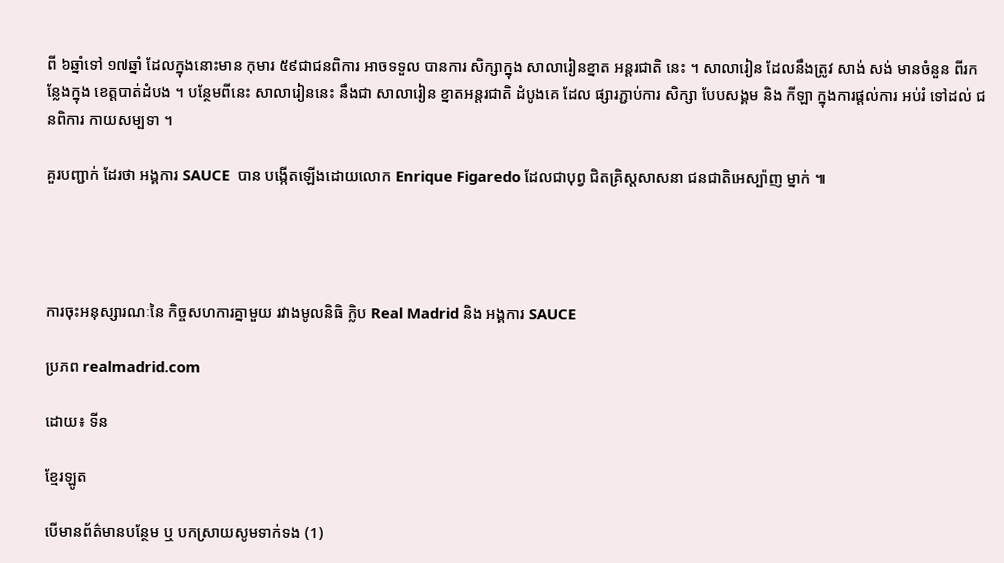ពី ៦ឆ្នាំទៅ ១៧ឆ្នាំ ដែលក្នុងនោះមាន កុមារ ៥៩ជាជនពិការ អាចទទួល បានការ សិក្សាក្នុង សាលារៀនខ្នាត អន្តរជាតិ នេះ ។ សាលារៀន ដែលនឹងត្រូវ សាង់ សង់ មានចំនួន ពីរកន្លែងក្នុង ខេត្តបាត់ដំបង ។ បន្ថែមពីនេះ សាលារៀននេះ នឹងជា សាលារៀន ខ្នាតអន្តរជាតិ ដំបូងគេ ដែល ផ្សារភ្ជាប់ការ សិក្សា បែបសង្គម និង កីឡា ក្នុងការផ្តល់ការ អប់រំ ទៅដល់ ជនពិការ កាយសម្បទា ។

គួរបញ្ជាក់ ដែរថា អង្គការ SAUCE  បាន បង្កើតឡើងដោយលោក Enrique Figaredo ដែលជាបុព្វ ជិតគ្រិស្តសាសនា ជនជាតិអេស្ប៉ាញ ម្នាក់ ៕




ការចុះអនុស្សារណៈនៃ កិច្ចសហការគ្នាមួយ រវាងមូលនិធិ ក្លិប Real Madrid និង អង្គការ SAUCE

ប្រភព realmadrid.com

ដោយ៖ ទីន

ខ្មែរឡូត

បើមានព័ត៌មានបន្ថែម ឬ បកស្រាយសូមទាក់ទង (1)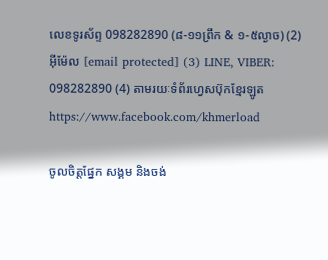លេខទូរស័ព្ទ 098282890 (៨-១១ព្រឹក & ១-៥ល្ងាច) (2) អ៊ីម៉ែល [email protected] (3) LINE, VIBER: 098282890 (4) តាមរយៈទំព័រហ្វេសប៊ុកខ្មែរឡូត https://www.facebook.com/khmerload

ចូលចិត្តផ្នែក សង្គម និងចង់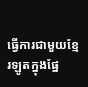ធ្វើការជាមួយខ្មែរឡូតក្នុងផ្នែ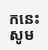កនេះ សូម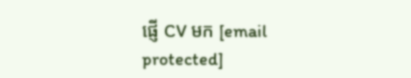ផ្ញើ CV មក [email protected]